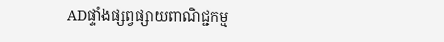ADផ្ទាំងផ្សព្វផ្សាយពាណិជ្ជកម្ម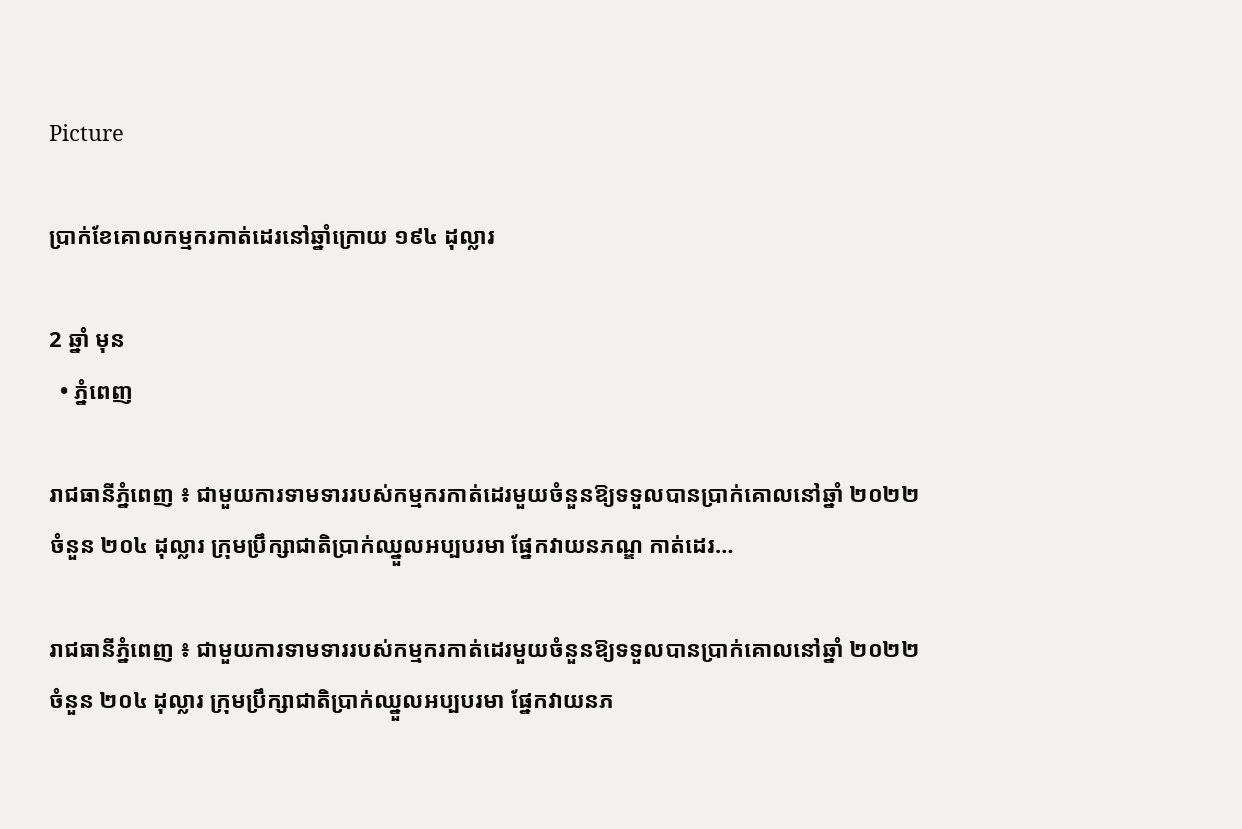Picture

ប្រាក់ខែគោលកម្មករកាត់ដេរនៅឆ្នាំក្រោយ ១៩៤ ដុល្លារ

2 ឆ្នាំ មុន
  • ភ្នំពេញ

រាជធានីភ្នំពេញ ៖ ជាមួយការទាមទាររបស់កម្មករកាត់ដេរមួយចំនួនឱ្យទទួលបានប្រាក់គោលនៅឆ្នាំ ២០២២ ចំនួន ២០៤ ដុល្លារ ក្រុមប្រឹក្សាជាតិប្រាក់ឈ្នួលអប្បបរមា ផ្នែកវាយនភណ្ឌ កាត់ដេរ…

រាជធានីភ្នំពេញ ៖ ជាមួយការទាមទាររបស់កម្មករកាត់ដេរមួយចំនួនឱ្យទទួលបានប្រាក់គោលនៅឆ្នាំ ២០២២ ចំនួន ២០៤ ដុល្លារ ក្រុមប្រឹក្សាជាតិប្រាក់ឈ្នួលអប្បបរមា ផ្នែកវាយនភ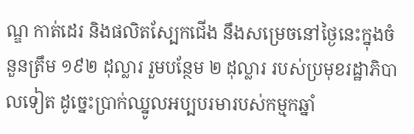ណ្ឌ កាត់ដេរ និងផលិតស្បែកជើង នឹងសម្រេចនៅថ្ងៃនេះក្នុងចំនួនត្រឹម ១៩២ ដុល្លារ រួមបន្ថែម ២ ដុល្លារ របស់ប្រមុខរដ្ឋាភិបាលទៀត ដូច្នេះប្រាក់ឈ្នូលអប្បបរមារបស់កម្មកឆ្នាំ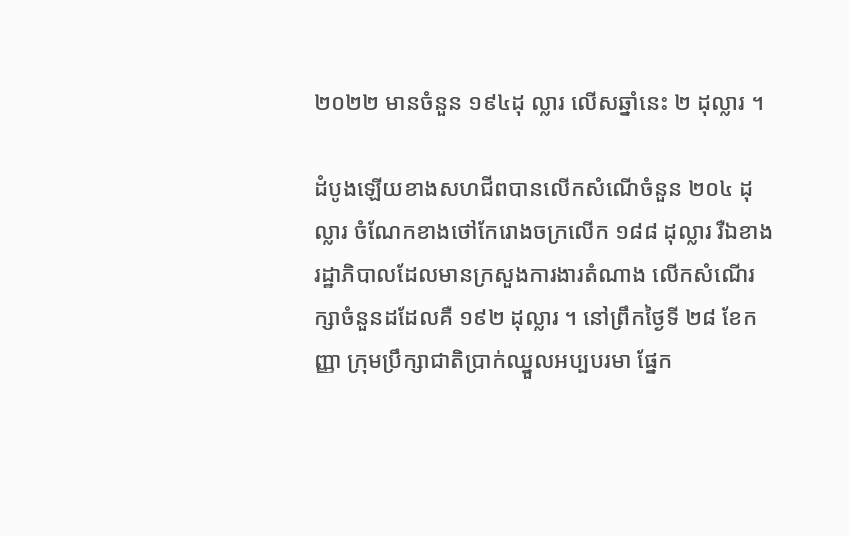២០២២ មានចំនួន ១៩៤ដុ ល្លារ លើសឆ្នាំនេះ ២ ដុល្លារ ។

ដំបូងឡើយខាងសហជីពបានលើកសំណើចំនួន ២០៤ ដុល្លារ ចំណែកខាងថៅកែរោងចក្រលើក ១៨៨ ដុល្លារ រឺឯខាងរដ្ឋាភិបាលដែលមានក្រសួងការងារតំណាង លើកសំណើរក្សាចំនួនដដែលគឺ ១៩២ ដុល្លារ ។ នៅព្រឹកថ្ងៃទី ២៨ ខែកញ្ញា ក្រុមប្រឹក្សាជាតិប្រាក់ឈ្នួលអប្បបរមា ផ្នែក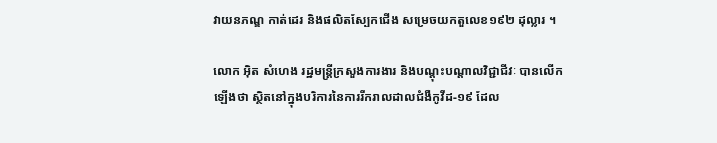វាយនភណ្ឌ កាត់ដេរ និងផលិតស្បែកជើង សម្រេចយកតួលេខ១៩២ ដុល្លារ ។

លោក អ៊ិត សំហេង រដ្ឋមន្រ្តីក្រសួងការងារ និងបណ្តុះបណ្តាលវិជ្ជាជីវៈ បានលើកឡើងថា ស្ថិតនៅក្នុងបរិការនៃការរីករាលដាលជំងឺកូវីដ-១៩ ដែល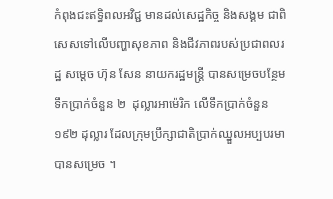កំពុងជះឥទ្ធិពលអវិជ្ជ មានដល់សេដ្ឋកិច្ច និងសង្គម ជាពិសេសទៅលើបញ្ហាសុខភាព និងជីវភាពរបស់ប្រជាពលរដ្ឋ សម្តេច ហ៊ុន សែន នាយករដ្ឋមន្ត្រី បានសម្រេចបន្ថែមទឹកប្រាក់ចំនួន ២  ដុល្លារអាម៉េរិក លើទឹកប្រាក់ចំនួន ១៩២ ដុល្លារ ដែលក្រុមប្រឹក្សាជាតិប្រាក់ឈ្នួលអប្បបរមាបានសម្រេច ។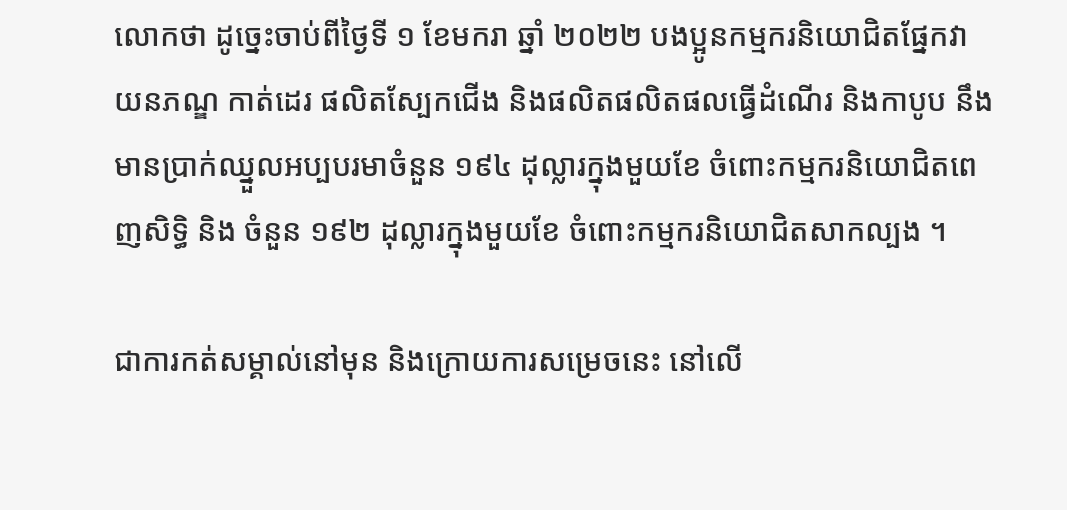លោកថា ដូច្នេះចាប់ពីថ្ងៃទី ១ ខែមករា ឆ្នាំ ២០២២ បងប្អូនកម្មករនិយោជិតផ្នែកវាយនភណ្ឌ កាត់ដេរ ផលិតស្បែកជើង និងផលិតផលិតផលធ្វើដំណើរ និងកាបូប នឹងមានប្រាក់ឈ្នួលអប្បបរមាចំនួន ១៩៤ ដុល្លារក្នុងមួយខែ ចំពោះកម្មករនិយោជិតពេញសិទ្ធិ និង ចំនួន ១៩២ ដុល្លារក្នុងមួយខែ ចំពោះកម្មករនិយោជិតសាកល្បង ។

ជាការកត់សម្គាល់នៅមុន និងក្រោយការសម្រេចនេះ នៅលើ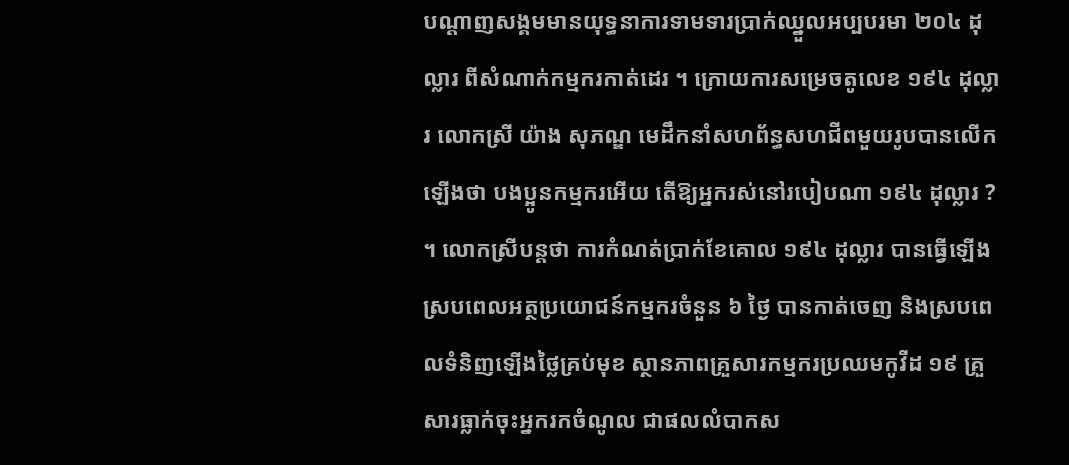បណ្តាញសង្គមមានយុទ្ធនាការទាមទារប្រាក់ឈ្នួលអប្បបរមា ២០៤ ដុល្លារ ពីសំណាក់កម្មករកាត់ដេរ ។ ក្រោយការសម្រេចតូលេខ ១៩៤ ដុល្លារ លោកស្រី យ៉ាង សុភណ្ឌ មេដឹកនាំសហព័ន្ធសហជីពមួយរូបបានលើកឡើងថា បងប្អូនកម្មករអើយ តើឱ្យអ្នករស់នៅរបៀបណា ១៩៤ ដុល្លារ ? ។ លោកស្រីបន្តថា ការកំណត់ប្រាក់ខែគោល ១៩៤ ដុល្លារ បានធ្វើឡើងស្របពេលអត្ថប្រយោជន៍កម្មករចំនួន ៦ ថ្ងៃ បានកាត់ចេញ និងស្របពេលទំនិញឡើងថ្លៃគ្រប់មុខ ស្ថានភាពគ្រួសារកម្មករប្រឈមកូវីដ ១៩ គ្រួសារធ្លាក់ចុះអ្នករកចំណូល ជាផលលំបាកស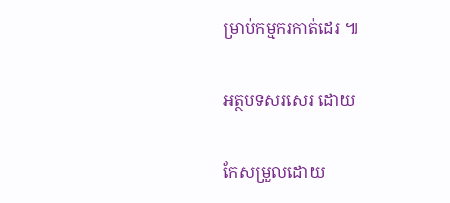ម្រាប់កម្មករកាត់ដេរ ៕

អត្ថបទសរសេរ ដោយ

កែសម្រួលដោយ